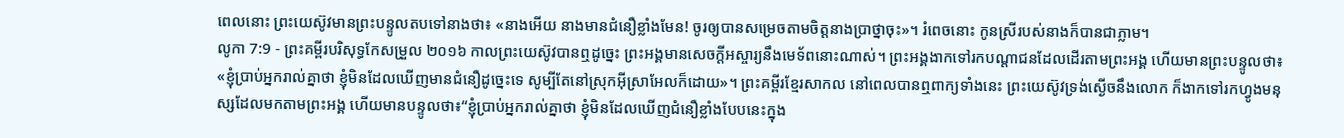ពេលនោះ ព្រះយេស៊ូវមានព្រះបន្ទូលតបទៅនាងថា៖ «នាងអើយ នាងមានជំនឿខ្លាំងមែន! ចូរឲ្យបានសម្រេចតាមចិត្តនាងប្រាថ្នាចុះ»។ រំពេចនោះ កូនស្រីរបស់នាងក៏បានជាភ្លាម។
លូកា 7:9 - ព្រះគម្ពីរបរិសុទ្ធកែសម្រួល ២០១៦ កាលព្រះយេស៊ូវបានឮដូច្នេះ ព្រះអង្គមានសេចក្តីអស្ចារ្យនឹងមេទ័ពនោះណាស់។ ព្រះអង្គងាកទៅរកបណ្ដាជនដែលដើរតាមព្រះអង្គ ហើយមានព្រះបន្ទូលថា៖ «ខ្ញុំប្រាប់អ្នករាល់គ្នាថា ខ្ញុំមិនដែលឃើញមានជំនឿដូច្នេះទេ សូម្បីតែនៅស្រុកអ៊ីស្រាអែលក៏ដោយ»។ ព្រះគម្ពីរខ្មែរសាកល នៅពេលបានឮពាក្យទាំងនេះ ព្រះយេស៊ូវទ្រង់ស្ងើចនឹងលោក ក៏ងាកទៅរកហ្វូងមនុស្សដែលមកតាមព្រះអង្គ ហើយមានបន្ទូលថា៖“ខ្ញុំប្រាប់អ្នករាល់គ្នាថា ខ្ញុំមិនដែលឃើញជំនឿខ្លាំងបែបនេះក្នុង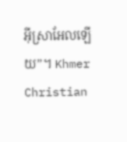អ៊ីស្រាអែលឡើយ”។ Khmer Christian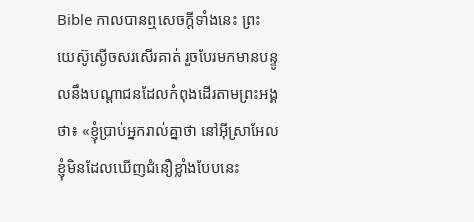Bible កាលបានឮសេចក្ដីទាំងនេះ ព្រះយេស៊ូស្ងើចសរសើរគាត់ រួចបែរមកមានបន្ទូលនឹងបណ្ដាជនដែលកំពុងដើរតាមព្រះអង្គថា៖ «ខ្ញុំប្រាប់អ្នករាល់គ្នាថា នៅអ៊ីស្រាអែល ខ្ញុំមិនដែលឃើញជំនឿខ្លាំងបែបនេះ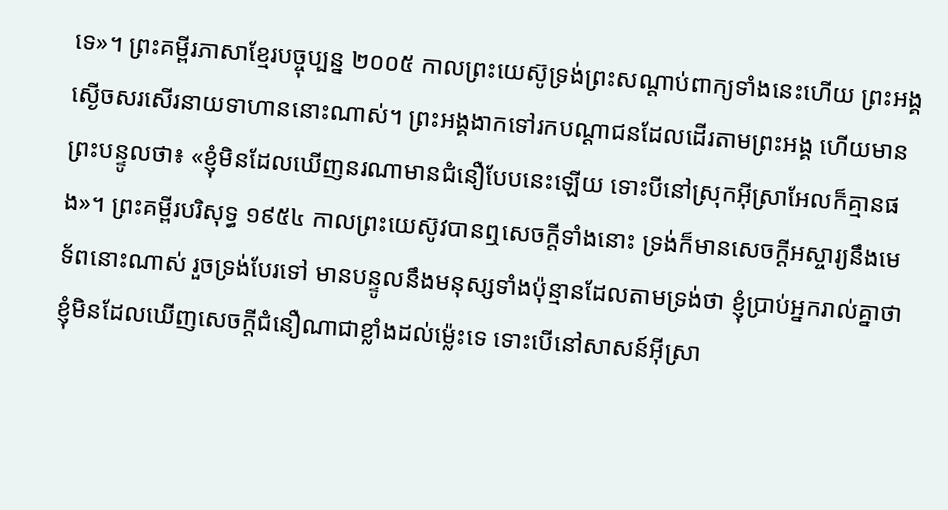ទេ»។ ព្រះគម្ពីរភាសាខ្មែរបច្ចុប្បន្ន ២០០៥ កាលព្រះយេស៊ូទ្រង់ព្រះសណ្ដាប់ពាក្យទាំងនេះហើយ ព្រះអង្គស្ងើចសរសើរនាយទាហាននោះណាស់។ ព្រះអង្គងាកទៅរកបណ្ដាជនដែលដើរតាមព្រះអង្គ ហើយមានព្រះបន្ទូលថា៖ «ខ្ញុំមិនដែលឃើញនរណាមានជំនឿបែបនេះឡើយ ទោះបីនៅស្រុកអ៊ីស្រាអែលក៏គ្មានផង»។ ព្រះគម្ពីរបរិសុទ្ធ ១៩៥៤ កាលព្រះយេស៊ូវបានឮសេចក្ដីទាំងនោះ ទ្រង់ក៏មានសេចក្ដីអស្ចារ្យនឹងមេទ័ពនោះណាស់ រួចទ្រង់បែរទៅ មានបន្ទូលនឹងមនុស្សទាំងប៉ុន្មានដែលតាមទ្រង់ថា ខ្ញុំប្រាប់អ្នករាល់គ្នាថា ខ្ញុំមិនដែលឃើញសេចក្ដីជំនឿណាជាខ្លាំងដល់ម៉្លេះទេ ទោះបើនៅសាសន៍អ៊ីស្រា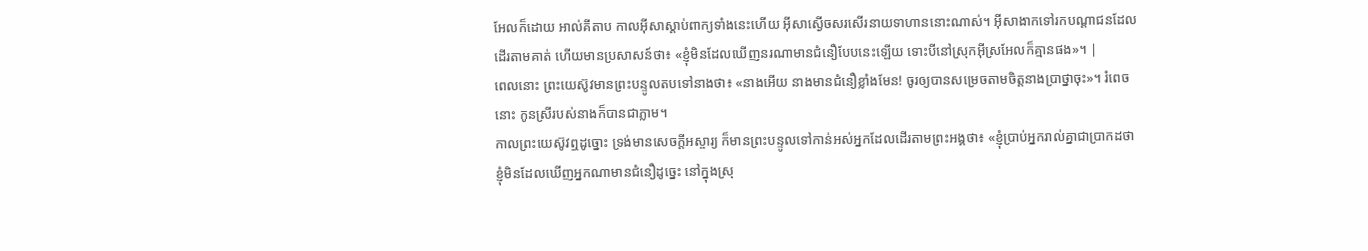អែលក៏ដោយ អាល់គីតាប កាលអ៊ីសាស្តាប់ពាក្យទាំងនេះហើយ អ៊ីសាស្ងើចសរសើរនាយទាហាននោះណាស់។ អ៊ីសាងាកទៅរកបណ្ដាជនដែលដើរតាមគាត់ ហើយមានប្រសាសន៍ថា៖ «ខ្ញុំមិនដែលឃើញនរណាមានជំនឿបែបនេះឡើយ ទោះបីនៅស្រុកអ៊ីស្រអែលក៏គ្មានផង»។ |
ពេលនោះ ព្រះយេស៊ូវមានព្រះបន្ទូលតបទៅនាងថា៖ «នាងអើយ នាងមានជំនឿខ្លាំងមែន! ចូរឲ្យបានសម្រេចតាមចិត្តនាងប្រាថ្នាចុះ»។ រំពេចនោះ កូនស្រីរបស់នាងក៏បានជាភ្លាម។
កាលព្រះយេស៊ូវឮដូច្នោះ ទ្រង់មានសេចក្តីអស្ចារ្យ ក៏មានព្រះបន្ទូលទៅកាន់អស់អ្នកដែលដើរតាមព្រះអង្គថា៖ «ខ្ញុំប្រាប់អ្នករាល់គ្នាជាប្រាកដថា ខ្ញុំមិនដែលឃើញអ្នកណាមានជំនឿដូច្នេះ នៅក្នុងស្រុ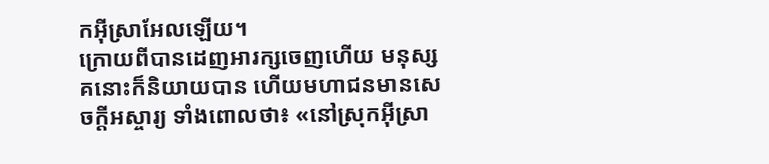កអ៊ីស្រាអែលឡើយ។
ក្រោយពីបានដេញអារក្សចេញហើយ មនុស្សគនោះក៏និយាយបាន ហើយមហាជនមានសេចក្តីអស្ចារ្យ ទាំងពោលថា៖ «នៅស្រុកអ៊ីស្រា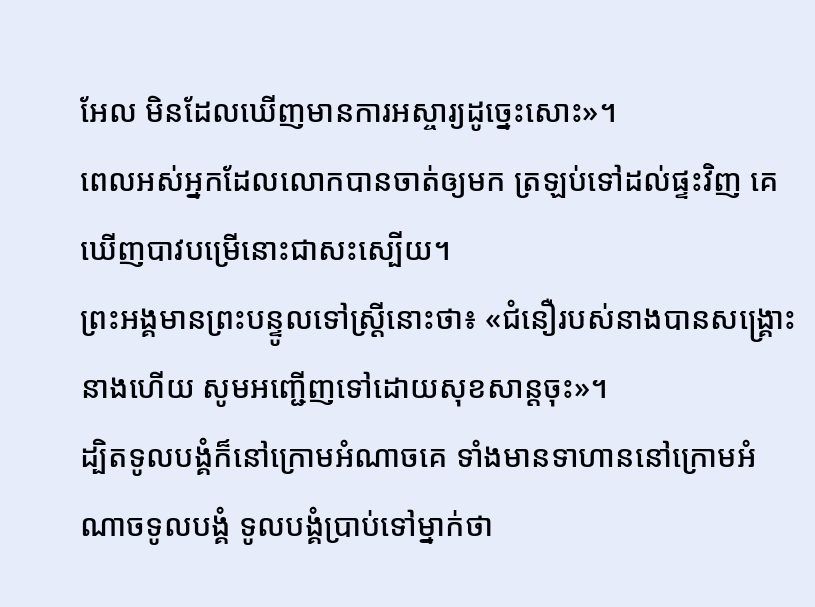អែល មិនដែលឃើញមានការអស្ចារ្យដូច្នេះសោះ»។
ពេលអស់អ្នកដែលលោកបានចាត់ឲ្យមក ត្រឡប់ទៅដល់ផ្ទះវិញ គេឃើញបាវបម្រើនោះជាសះស្បើយ។
ព្រះអង្គមានព្រះបន្ទូលទៅស្ត្រីនោះថា៖ «ជំនឿរបស់នាងបានសង្គ្រោះនាងហើយ សូមអញ្ជើញទៅដោយសុខសាន្តចុះ»។
ដ្បិតទូលបង្គំក៏នៅក្រោមអំណាចគេ ទាំងមានទាហាននៅក្រោមអំណាចទូលបង្គំ ទូលបង្គំប្រាប់ទៅម្នាក់ថា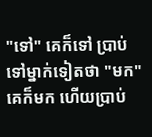"ទៅ" គេក៏ទៅ ប្រាប់ទៅម្នាក់ទៀតថា "មក" គេក៏មក ហើយប្រាប់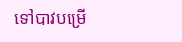ទៅបាវបម្រើ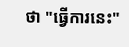ថា "ធ្វើការនេះ"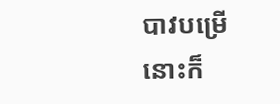បាវបម្រើនោះក៏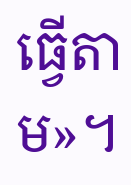ធ្វើតាម»។